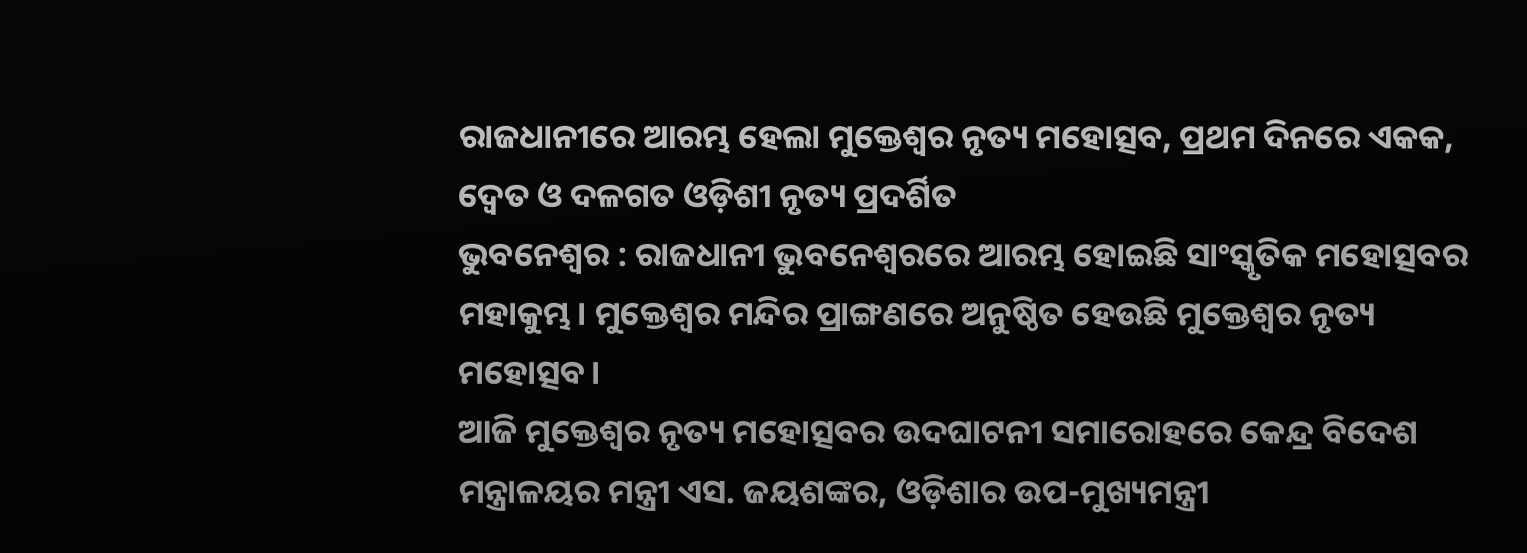ରାଜଧାନୀରେ ଆରମ୍ଭ ହେଲା ମୁକ୍ତେଶ୍ୱର ନୃତ୍ୟ ମହୋତ୍ସବ, ପ୍ରଥମ ଦିନରେ ଏକକ, ଦ୍ୱେତ ଓ ଦଳଗତ ଓଡ଼ିଶୀ ନୃତ୍ୟ ପ୍ରଦର୍ଶିତ
ଭୁବନେଶ୍ୱର : ରାଜଧାନୀ ଭୁବନେଶ୍ୱରରେ ଆରମ୍ଭ ହୋଇଛି ସାଂସ୍କୃତିକ ମହୋତ୍ସବର ମହାକୁମ୍ଭ। ମୁକ୍ତେଶ୍ୱର ମନ୍ଦିର ପ୍ରାଙ୍ଗଣରେ ଅନୁଷ୍ଠିତ ହେଉଛି ମୁକ୍ତେଶ୍ୱର ନୃତ୍ୟ ମହୋତ୍ସବ।
ଆଜି ମୁକ୍ତେଶ୍ୱର ନୃତ୍ୟ ମହୋତ୍ସବର ଉଦଘାଟନୀ ସମାରୋହରେ କେନ୍ଦ୍ର ବିଦେଶ ମନ୍ତ୍ରାଳୟର ମନ୍ତ୍ରୀ ଏସ. ଜୟଶଙ୍କର, ଓଡ଼ିଶାର ଉପ-ମୁଖ୍ୟମନ୍ତ୍ରୀ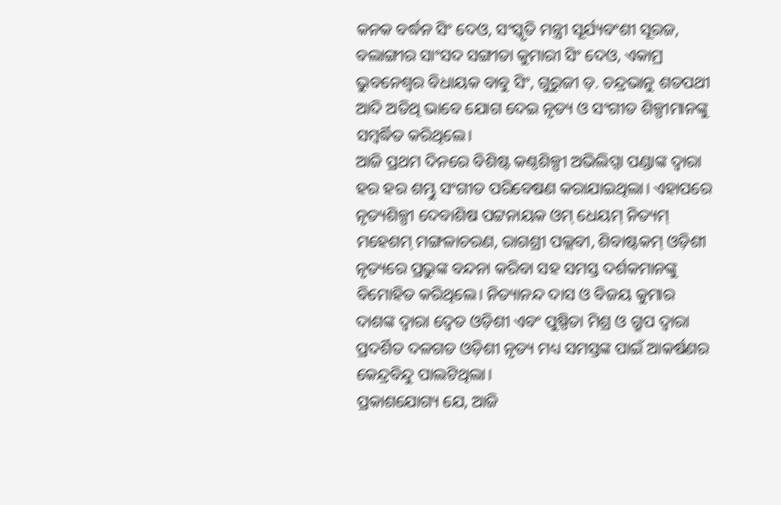କନକ ବର୍ଦ୍ଧନ ସିଂ ଦେଓ, ସଂସ୍କୃତି ମନ୍ତ୍ରୀ ସୂର୍ଯ୍ୟବଂଶୀ ସୂରଜ, ବଲାଙ୍ଗୀର ସାଂସଦ ସଙ୍ଗୀତା କୁମାରୀ ସିଂ ଦେଓ, ଏକାମ୍ର ଭୁବନେଶ୍ୱର ବିଧାୟକ ବାବୁ ସିଂ, ଗୁରୁଜୀ ଡ଼. ଚନ୍ଦ୍ରଭାନୁ ଶତପଥୀ ଆଦି ଅତିଥି ଭାବେ ଯୋଗ ଦେଇ ନୃତ୍ୟ ଓ ସଂଗୀତ ଶିଳ୍ପୀମାନଙ୍କୁ ସମ୍ବର୍ଦ୍ଧିତ କରିଥିଲେ।
ଆଜି ପ୍ରଥମ ଦିନରେ ବିଶିଷ୍ଟ କଣ୍ଠଶିଳ୍ପୀ ଅଭିଲିପ୍ସା ପଣ୍ଡାଙ୍କ ଦ୍ୱାରା ହର ହର ଶମ୍ଭୁ ସଂଗୀତ ପରିବେଷଣ କରାଯାଇଥିଲା। ଏହାପରେ ନୃତ୍ୟଶିଳ୍ପୀ ଦେବାଶିଷ ପଟ୍ଟନାୟକ ଓମ୍ ଧେୟମ୍ ନିତ୍ୟମ୍ ମହେଶମ୍ ମଙ୍ଗଳାଚରଣ, ରାଗଶ୍ରୀ ପଲ୍ଲବୀ, ଶିବାଷ୍ଟକମ୍ ଓଡ଼ିଶୀ ନୃତ୍ୟରେ ପ୍ରଭୁଙ୍କ ବନ୍ଦନା କରିବା ସହ ସମସ୍ତ ଦର୍ଶକମାନଙ୍କୁ ବିମୋହିତ କରିଥିଲେ। ନିତ୍ୟାନନ୍ଦ ଦାସ ଓ ବିଜୟ କୁମାର ଦାଶଙ୍କ ଦ୍ୱାରା ଦ୍ୱେତ ଓଡ଼ିଶୀ ଏବଂ ପୁଷ୍ପିତା ମିଶ୍ର ଓ ଗ୍ରୁପ ଦ୍ୱାରା ପ୍ରଦର୍ଶିତ ଦଳଗତ ଓଡ଼ିଶୀ ନୃତ୍ୟ ମଧ୍ୟ ସମସ୍ତଙ୍କ ପାଇଁ ଆକର୍ଷଣର କେନ୍ଦ୍ରବିନ୍ଦୁ ପାଲଟିଥିଲା।
ପ୍ରକାଶଯୋଗ୍ୟ ଯେ, ଆଜି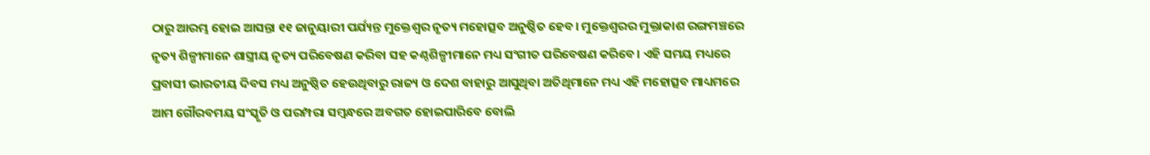ଠାରୁ ଆରମ୍ଭ ହୋଇ ଆସନ୍ତା ୧୧ ଜାନୁୟାରୀ ପର୍ଯ୍ୟନ୍ତ ମୁକ୍ତେଶ୍ୱର ନୃତ୍ୟ ମହୋତ୍ସବ ଅନୁଷ୍ଠିତ ହେବ। ମୁକ୍ତେଶ୍ୱରର ମୁକ୍ତାକାଶ ରଙ୍ଗମଞ୍ଚରେ ନୃତ୍ୟ ଶିଳ୍ପୀମାନେ ଶାସ୍ତ୍ରୀୟ ନୃତ୍ୟ ପରିବେଷଣ କରିବା ସହ କଣ୍ଠଶିଳ୍ପୀମାନେ ମଧ୍ୟ ସଂଗୀତ ପରିବେଷଣ କରିବେ। ଏହି ସମୟ ମଧ୍ୟରେ ପ୍ରବାସୀ ଭାରତୀୟ ଦିବସ ମଧ୍ୟ ଅନୁଷ୍ଠିତ ହେଉଥିବାରୁ ରାଜ୍ୟ ଓ ଦେଶ ବାହାରୁ ଆସୁଥିବା ଅତିଥିମାନେ ମଧ୍ୟ ଏହି ମହୋତ୍ସବ ମାଧ୍ୟମରେ ଆମ ଗୌରବମୟ ସଂସ୍କୃତି ଓ ପରମ୍ପରା ସମ୍ବନ୍ଧରେ ଅବଗତ ହୋଇପାରିବେ ବୋଲି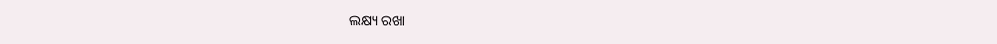ଲକ୍ଷ୍ୟ ରଖା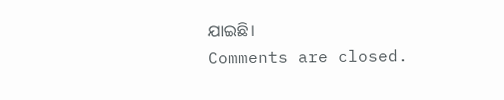ଯାଇଛି।
Comments are closed.